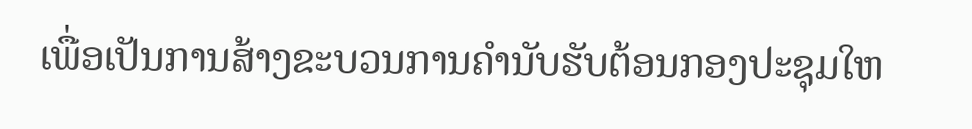ເພື່ອເປັນການສ້າງຂະບວນການຄຳນັບຮັບຕ້ອນກອງປະຊຸມໃຫ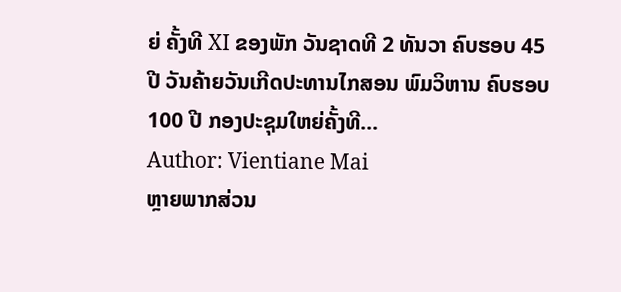ຍ່ ຄັ້ງທີ XI ຂອງພັກ ວັນຊາດທີ 2 ທັນວາ ຄົບຮອບ 45 ປີ ວັນຄ້າຍວັນເກີດປະທານໄກສອນ ພົມວິຫານ ຄົບຮອບ 100 ປີ ກອງປະຊຸມໃຫຍ່ຄັ້ງທີ…
Author: Vientiane Mai
ຫຼາຍພາກສ່ວນ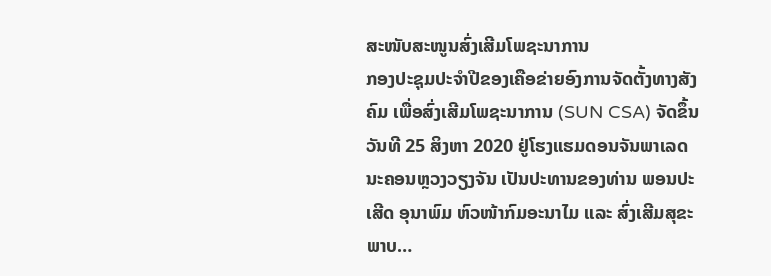ສະໜັບສະໜູນສົ່ງເສີມໂພຊະນາການ
ກອງປະຊຸມປະຈຳປີຂອງເຄືອຂ່າຍອົງການຈັດຕັ້ງທາງສັງຄົມ ເພື່ອສົ່ງເສີມໂພຊະນາການ (SUN CSA) ຈັດຂຶ້ນວັນທີ 25 ສິງຫາ 2020 ຢູ່ໂຮງແຮມດອນຈັນພາເລດ ນະຄອນຫຼວງວຽງຈັນ ເປັນປະທານຂອງທ່ານ ພອນປະເສີດ ອຸນາພົມ ຫົວໜ້າກົມອະນາໄມ ແລະ ສົ່ງເສີມສຸຂະພາບ…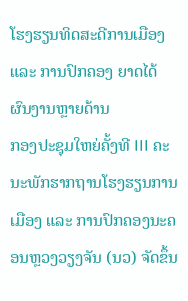ໂຮງຮຽນທິດສະດີການເມືອງ ແລະ ການປົກຄອງ ຍາດໄດ້ຜົນງານຫຼາຍດ້ານ
ກອງປະຊຸມໃຫຍ່ຄັ້ງທີ III ຄະນະພັກຮາກຖານໂຮງຮຽນການເມືອງ ແລະ ການປົກຄອງນະຄອນຫຼວງວຽງຈັນ (ນວ) ຈັດຂຶ້ນ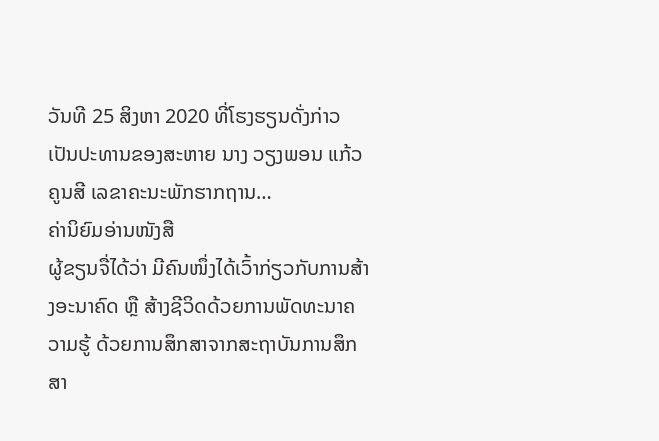ວັນທີ 25 ສິງຫາ 2020 ທີ່ໂຮງຮຽນດັ່ງກ່າວ ເປັນປະທານຂອງສະຫາຍ ນາງ ວຽງພອນ ແກ້ວຄູນສີ ເລຂາຄະນະພັກຮາກຖານ…
ຄ່ານິຍົມອ່ານໜັງສື
ຜູ້ຂຽນຈື່ໄດ້ວ່າ ມີຄົນໜຶ່ງໄດ້ເວົ້າກ່ຽວກັບການສ້າງອະນາຄົດ ຫຼື ສ້າງຊີວິດດ້ວຍການພັດທະນາຄວາມຮູ້ ດ້ວຍການສຶກສາຈາກສະຖາບັນການສຶກສາ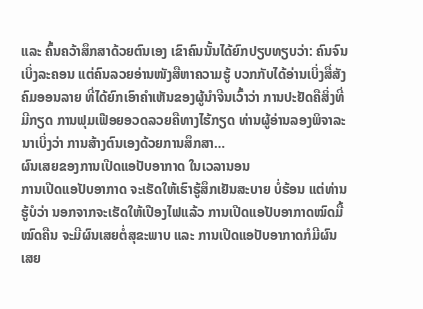ແລະ ຄົ້ນຄວ້າສຶກສາດ້ວຍຕົນເອງ ເຂົາຄົນນັ້ນໄດ້ຍົກປຽບທຽບວ່າ: ຄົນຈົນເບິ່ງລະຄອນ ແຕ່ຄົນລວຍອ່ານໜັງສືຫາຄວາມຮູ້ ບວກກັບໄດ້ອ່ານເບິ່ງສື່ສັງຄົມອອນລາຍ ທີ່ໄດ້ຍົກເອົາຄຳເຫັນຂອງຜູ້ນຳຈີນເວົ້າວ່າ ການປະຢັດຄືສິ່ງທີ່ມີກຽດ ການຟຸມເຟືອຍອວດລວຍຄືທາງໄຮ້ກຽດ ທ່ານຜູ້ອ່ານລອງພິຈາລະນາເບິ່ງວ່າ ການສ້າງຕົນເອງດ້ວຍການສຶກສາ…
ຜົນເສຍຂອງການເປີດແອປັບອາກາດ ໃນເວລານອນ
ການເປີດແອປັບອາກາດ ຈະເຮັດໃຫ້ເຮົາຮູ້ສຶກເຢັນສະບາຍ ບໍ່ຮ້ອນ ແຕ່ທ່ານຮູ້ບໍວ່າ ນອກຈາກຈະເຮັດໃຫ້ເປືອງໄຟແລ້ວ ການເປີດແອປັບອາກາດໝົດມື້ໝົດຄືນ ຈະມີຜົນເສຍຕໍ່ສຸຂະພາບ ແລະ ການເປີດແອປັບອາກາດກໍມີຜົນເສຍ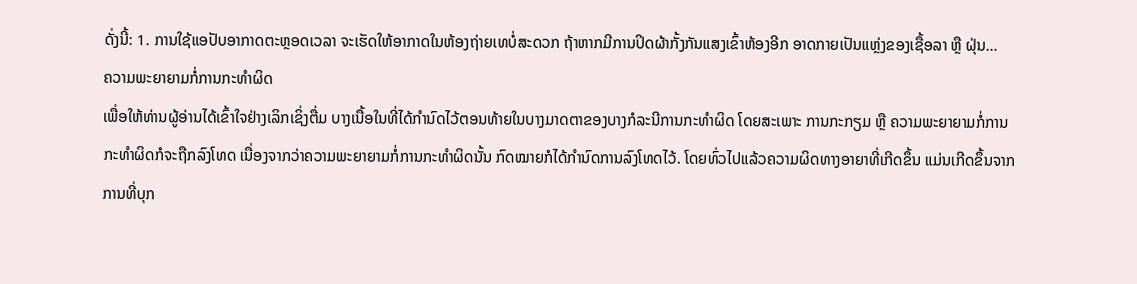ດັ່ງນີ້: 1. ການໃຊ້ແອປັບອາກາດຕະຫຼອດເວລາ ຈະເຮັດໃຫ້ອາກາດໃນຫ້ອງຖ່າຍເທບໍ່ສະດວກ ຖ້າຫາກມີການປິດຜ້າກັ້ງກັນແສງເຂົ້າຫ້ອງອີກ ອາດກາຍເປັນແຫຼ່ງຂອງເຊື້ອລາ ຫຼື ຝຸ່ນ…
ຄວາມພະຍາຍາມກໍ່ການກະທຳຜິດ
ເພື່ອໃຫ້ທ່ານຜູ້ອ່ານໄດ້ເຂົ້າໃຈຢ່າງເລິກເຊິ່ງຕື່ມ ບາງເນື້ອໃນທີ່ໄດ້ກຳນົດໄວ້ຕອນທ້າຍໃນບາງມາດຕາຂອງບາງກໍລະນີການກະທຳຜິດ ໂດຍສະເພາະ ການກະກຽມ ຫຼື ຄວາມພະຍາຍາມກໍ່ການກະທຳຜິດກໍຈະຖືກລົງໂທດ ເນື່ອງຈາກວ່າຄວາມພະຍາຍາມກໍ່ການກະທຳຜິດນັ້ນ ກົດໝາຍກໍໄດ້ກຳນົດການລົງໂທດໄວ້. ໂດຍທົ່ວໄປແລ້ວຄວາມຜິດທາງອາຍາທີ່ເກີດຂຶ້ນ ແມ່ນເກີດຂຶ້ນຈາກການທີ່ບຸກ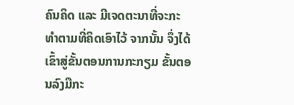ຄົນຄິດ ແລະ ມີເຈດຕະນາທີ່ຈະກະທຳຕາມທີ່ຄິດເອົາໄວ້ ຈາກນັ້ນ ຈຶ່ງໄດ້ເຂົ້າສູ່ຂັ້ນຕອນການກະກຽມ ຂັ້ນຕອນລົງມືກະ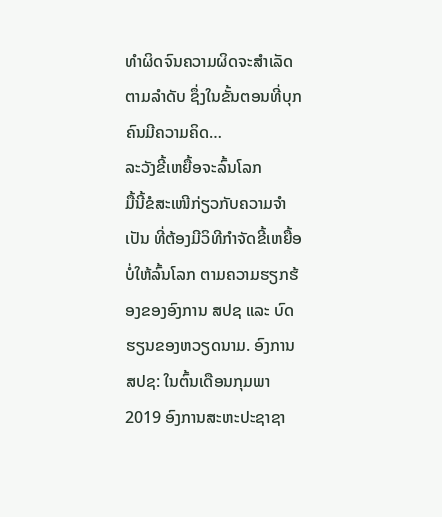ທຳຜິດຈົນຄວາມຜິດຈະສຳເລັດຕາມລຳດັບ ຊຶ່ງໃນຂັ້ນຕອນທີ່ບຸກຄົນມີຄວາມຄິດ…
ລະວັງຂີ້ເຫຍື້ອຈະລົ້ນໂລກ
ມື້ນີ້ຂໍສະເໜີກ່ຽວກັບຄວາມຈຳເປັນ ທີ່ຕ້ອງມີວິທີກຳຈັດຂີ້ເຫຍື້ອ ບໍ່ໃຫ້ລົ້ນໂລກ ຕາມຄວາມຮຽກຮ້ອງຂອງອົງການ ສປຊ ແລະ ບົດຮຽນຂອງຫວຽດນາມ. ອົງການ ສປຊ: ໃນຕົ້ນເດືອນກຸມພາ 2019 ອົງການສະຫະປະຊາຊາ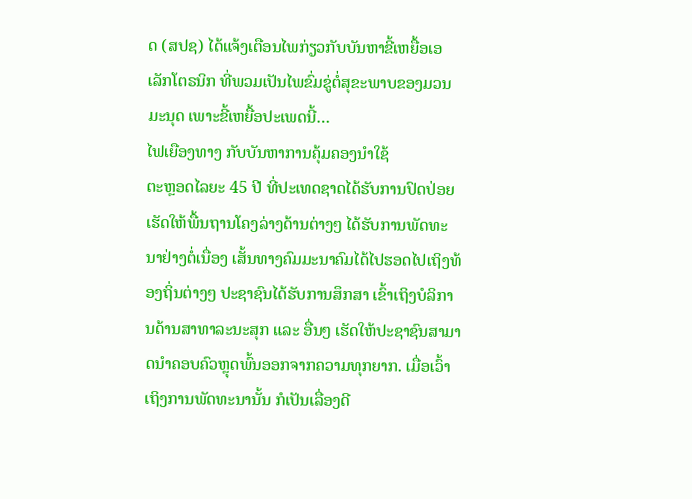ດ (ສປຊ) ໄດ້ແຈ້ງເຕືອນໄພກ່ຽວກັບບັນຫາຂີ້ເຫຍື້ອເອເລັກໂຕຣນິກ ທີ່ພວມເປັນໄພຂົ່ມຂູ່ຕໍ່ສຸຂະພາບຂອງມວນມະນຸດ ເພາະຂີ້ເຫຍື້ອປະເພດນີ້…
ໄຟເຍືອງທາງ ກັບບັນຫາການຄຸ້ມຄອງນຳໃຊ້
ຕະຫຼອດໄລຍະ 45 ປີ ທີ່ປະເທດຊາດໄດ້ຮັບການປົດປ່ອຍ ເຮັດໃຫ້ພື້ນຖານໂຄງລ່າງດ້ານຕ່າງໆ ໄດ້ຮັບການພັດທະນາຢ່າງຕໍ່ເນື່ອງ ເສັ້ນທາງຄົມມະນາຄົມໄດ້ໄປຮອດໄປເຖິງທ້ອງຖິ່ນຕ່າງໆ ປະຊາຊົນໄດ້ຮັບການສຶກສາ ເຂົ້າເຖິງບໍລິການດ້ານສາທາລະນະສຸກ ແລະ ອື່ນໆ ເຮັດໃຫ້ປະຊາຊົນສາມາດນຳຄອບຄົວຫຼຸດພົ້ນອອກຈາກຄວາມທຸກຍາກ. ເມື່ອເວົ້າເຖິງການພັດທະນານັ້ນ ກໍເປັນເລື່ອງດີ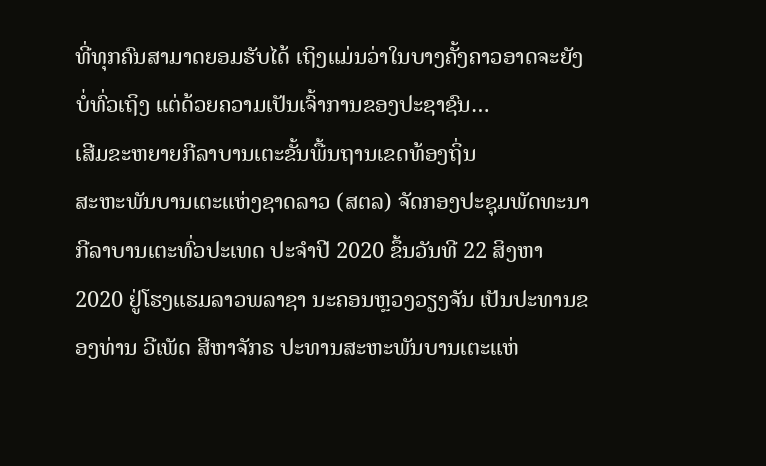ທີ່ທຸກຄົນສາມາດຍອມຮັບໄດ້ ເຖິງແມ່ນວ່າໃນບາງຄັ້ງຄາວອາດຈະຍັງບໍ່ທົ່ວເຖິງ ແຕ່ດ້ວຍຄວາມເປັນເຈົ້າການຂອງປະຊາຊົນ…
ເສີມຂະຫຍາຍກີລາບານເຕະຂັ້ນພື້ນຖານເຂດທ້ອງຖິ່ນ
ສະຫະພັນບານເຕະແຫ່ງຊາດລາວ (ສຕລ) ຈັດກອງປະຊຸມພັດທະນາກີລາບານເຕະທົ່ວປະເທດ ປະຈຳປີ 2020 ຂຶ້ນວັນທີ 22 ສິງຫາ 2020 ຢູ່ໂຮງແຮມລາວພລາຊາ ນະຄອນຫຼວງວຽງຈັນ ເປັນປະທານຂອງທ່ານ ວີເພັດ ສີຫາຈັກຣ ປະທານສະຫະພັນບານເຕະແຫ່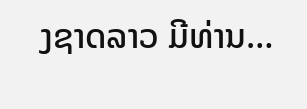ງຊາດລາວ ມີທ່ານ…